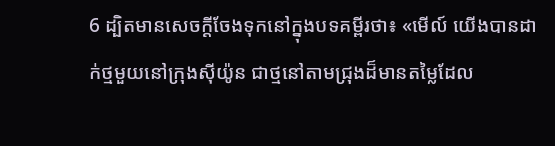6 ដ្បិតមានសេចក្ដីចែងទុកនៅក្នុងបទគម្ពីរថា៖ «មើល៍ យើងបានដាក់ថ្មមួយនៅក្រុងស៊ីយ៉ូន ជាថ្មនៅតាមជ្រុងដ៏មានតម្លៃដែល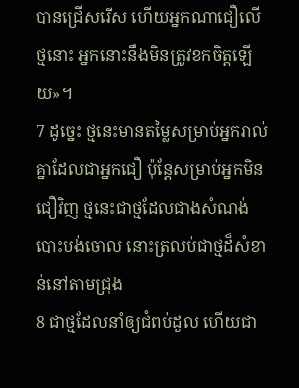បានជ្រើសរើស ហើយអ្នកណាជឿលើថ្មនោះ អ្នកនោះនឹងមិនត្រូវខកចិត្ដឡើយ»។
7 ដូច្នេះ ថ្មនេះមានតម្លៃសម្រាប់អ្នករាល់គ្នាដែលជាអ្នកជឿ ប៉ុន្ដែសម្រាប់អ្នកមិនជឿវិញ ថ្មនេះជាថ្មដែលជាងសំណង់បោះបង់ចោល នោះត្រលប់ជាថ្មដ៏សំខាន់នៅតាមជ្រុង
8 ជាថ្មដែលនាំឲ្យជំពប់ដួល ហើយជា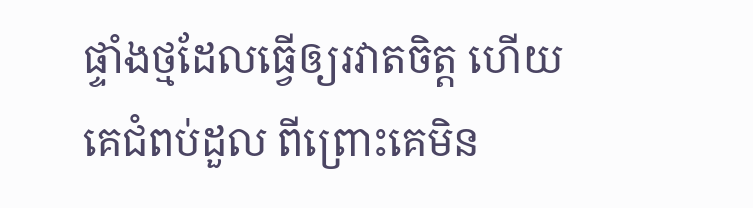ផ្ទាំងថ្មដែលធ្វើឲ្យរវាតចិត្ដ ហើយគេជំពប់ដួល ពីព្រោះគេមិន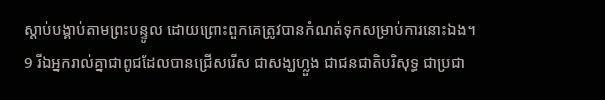ស្ដាប់បង្គាប់តាមព្រះបន្ទូល ដោយព្រោះពួកគេត្រូវបានកំណត់ទុកសម្រាប់ការនោះឯង។
9 រីឯអ្នករាល់គ្នាជាពូជដែលបានជ្រើសរើស ជាសង្ឃហ្លួង ជាជនជាតិបរិសុទ្ធ ជាប្រជា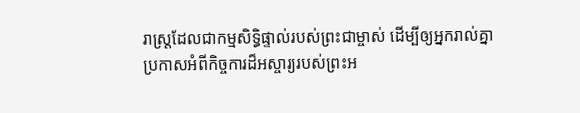រាស្ដ្រដែលជាកម្មសិទ្ធិផ្ទាល់របស់ព្រះជាម្ចាស់ ដើម្បីឲ្យអ្នករាល់គ្នាប្រកាសអំពីកិច្ចការដ៏អស្ចារ្យរបស់ព្រះអ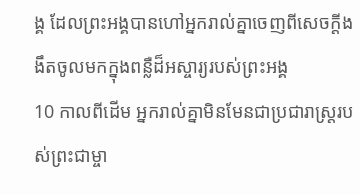ង្គ ដែលព្រះអង្គបានហៅអ្នករាល់គ្នាចេញពីសេចក្ដីងងឹតចូលមកក្នុងពន្លឺដ៏អស្ចារ្យរបស់ព្រះអង្គ
10 កាលពីដើម អ្នករាល់គ្នាមិនមែនជាប្រជារាស្ដ្ររបស់ព្រះជាម្ចា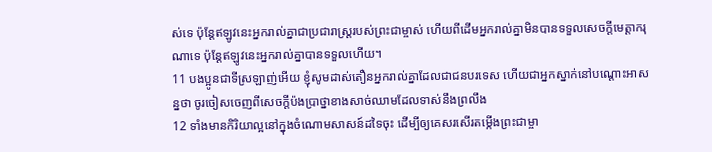ស់ទេ ប៉ុន្ដែឥឡូវនេះអ្នករាល់គ្នាជាប្រជារាស្ដ្ររបស់ព្រះជាម្ចាស់ ហើយពីដើមអ្នករាល់គ្នាមិនបានទទួលសេចក្ដីមេត្ដាករុណាទេ ប៉ុន្ដែឥឡូវនេះអ្នករាល់គ្នាបានទទួលហើយ។
11 បងប្អូនជាទីស្រឡាញ់អើយ ខ្ញុំសូមដាស់តឿនអ្នករាល់គ្នាដែលជាជនបរទេស ហើយជាអ្នកស្នាក់នៅបណ្ដោះអាសន្នថា ចូរចៀសចេញពីសេចក្ដីប៉ងប្រាថ្នាខាងសាច់ឈាមដែលទាស់នឹងព្រលឹង
12 ទាំងមានកិរិយាល្អនៅក្នុងចំណោមសាសន៍ដទៃចុះ ដើម្បីឲ្យគេសរសើរតម្កើងព្រះជាម្ចា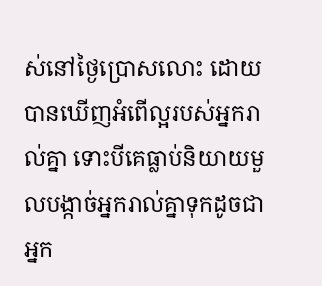ស់នៅថ្ងៃប្រោសលោះ ដោយបានឃើញអំពើល្អរបស់អ្នករាល់គ្នា ទោះបីគេធ្លាប់និយាយមួលបង្កាច់អ្នករាល់គ្នាទុកដូចជាអ្នក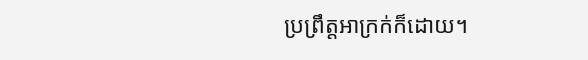ប្រព្រឹត្ដអាក្រក់ក៏ដោយ។